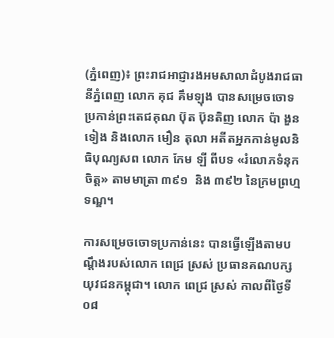(ភ្នំពេញ)៖ ព្រះរាជអាជ្ញារងអមសាលាដំបូងរាជធានីភ្នំពេញ លោក គុជ គឹមឡុង បានសម្រេចចោទប្រកាន់ព្រះតេជគុណ ប៊ុត ប៊ុនតិញ លោក ប៉ា ងួនទៀង និងលោក មឿន តុលា អតីតអ្នកកាន់មូលនិធិបុណ្យសព លោក កែម ឡី ពីបទ «រំលោភទំនុកចិត្ត» តាមមាត្រា ៣៩១  និង ៣៩២ នៃក្រមព្រហ្មទណ្ឌ។

ការសម្រេចចោទប្រកាន់នេះ បានធ្វើឡើងតាមបណ្តឹងរបស់លោក ពេជ្រ ស្រស់ ប្រធានគណបក្សយុវជនកម្ពុជា។ លោក ពេជ្រ ស្រស់ កាលពីថ្ងៃទី០៨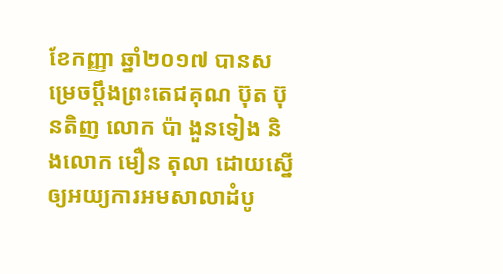ខែកញ្ញា ឆ្នាំ២០១៧ បានសម្រេចប្តឹងព្រះតេជគុណ ប៊ុត ប៊ុនតិញ លោក ប៉ា ងួនទៀង និងលោក មឿន តុលា ដោយស្នើឲ្យអយ្យការអមសាលាដំបូ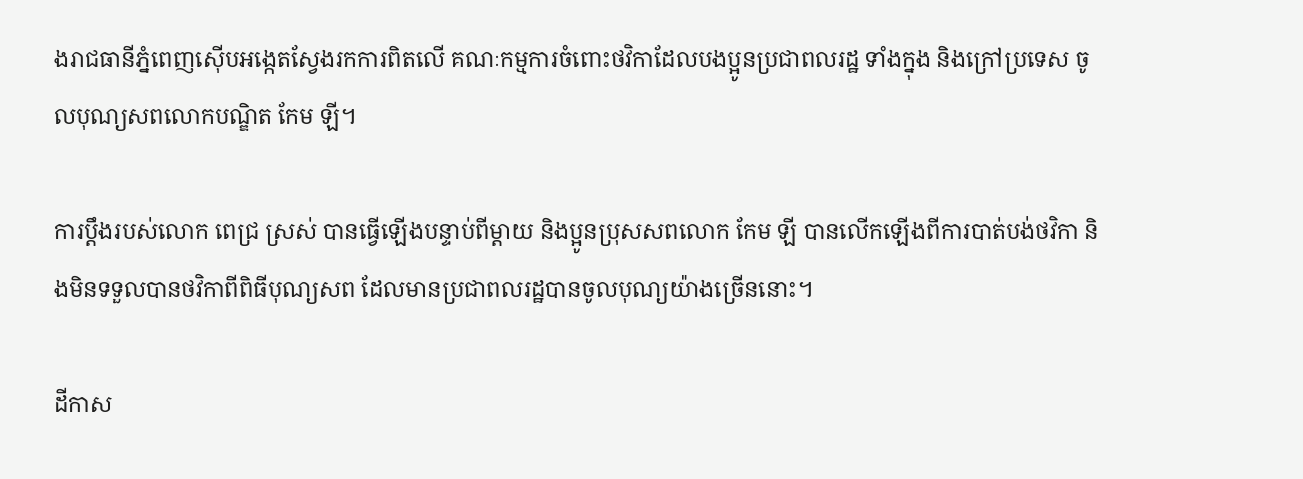ងរាជធានីភ្នំពេញស៊ើបអង្កេតស្វែងរកការពិតលើ គណៈកម្មការចំពោះថវិកាដែលបងប្អូនប្រជាពលរដ្ឋ ទាំងក្នុង និងក្រៅប្រទេស ចូលបុណ្យសពលោកបណ្ឌិត កែម ឡី។

ការប្តឹងរបស់លោក ពេជ្រ ស្រស់ បានធ្វើឡើងបន្ទាប់ពីម្តាយ និងប្អូនប្រុសសពលោក កែម ឡី បានលើកឡើងពីការបាត់បង់ថវិកា និងមិនទទួលបានថវិកាពីពិធីបុណ្យសព ដែលមានប្រជាពលរដ្ឋបានចូលបុណ្យយ៉ាងច្រើននោះ។

ដីកាស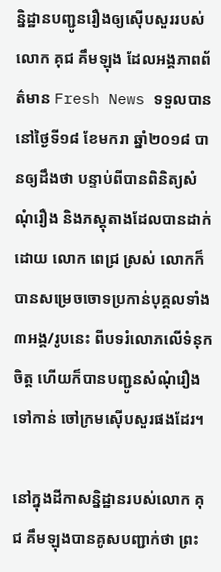ន្និដ្ឋានបញ្ជូនរឿងឲ្យស៊ើបសួររបស់លោក គុជ គឹមឡុង ដែលអង្គភាពព័ត៌មាន Fresh News ទទួលបាននៅថ្ងៃទី១៨ ខែមករា ឆ្នាំ២០១៨ បានឲ្យដឹងថា បន្ទាប់ពីបានពិនិត្យសំណុំរឿង និងភស្តុតាងដែលបានដាក់ដោយ លោក ពេជ្រ ស្រស់ លោកក៏បានសម្រេចចោទប្រកាន់បុគ្គលទាំង ៣អង្គ/រូបនេះ ពីបទរំលោភលើទំនុកចិត្ត ហើយក៏បានបញ្ជូនសំណុំរឿងទៅកាន់ ចៅក្រមស៊ើបសួរផងដែរ។

នៅក្នុងដីកាសន្និដ្ឋានរបស់លោក គុជ គឹមឡុងបានគូសបញ្ជាក់ថា ព្រះ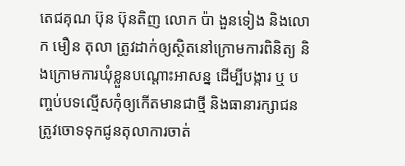តេជគុណ ប៊ុន ប៊ុនតិញ លោក ប៉ា ងួនទៀង និងលោក មឿន តុលា ត្រូវដាក់ឲ្យស្ថិតនៅក្រោមការពិនិត្យ និងក្រោមការឃុំខ្លួនបណ្តោះអាសន្ន ដើម្បីបង្ការ ឬ បញ្ចប់បទល្មើសកុំឲ្យកើតមានជាថ្មី និងធានារក្សាជនត្រូវចោទទុកជូនតុលាការចាត់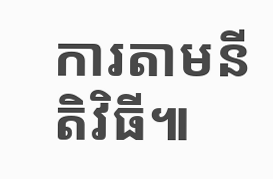ការតាមនីតិវិធី៕